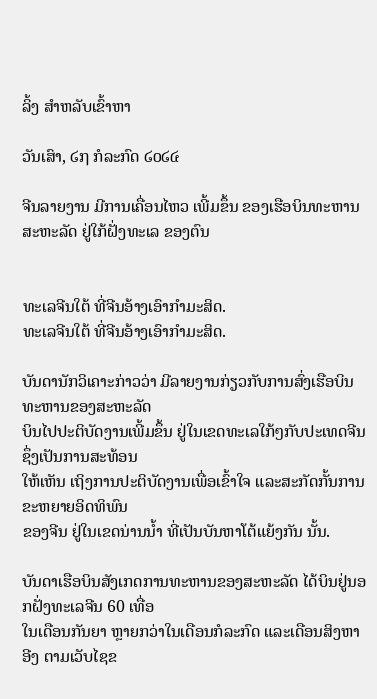ລິ້ງ ສຳຫລັບເຂົ້າຫາ

ວັນເສົາ, ໒໗ ກໍລະກົດ ໒໐໒໔

ຈີນລາຍງານ ມີການເຄື່ອນໄຫວ ເພີ້ມຂຶ້ນ ຂອງເຮືອບິນທະຫານ ສະຫະລັດ ຢູ່ໃກ້ຝັ່ງທະເລ ຂອງຕົນ


ທະເລຈີນໃຕ້ ທີ່ຈີນອ້າງເອົາກຳມະສິດ.
ທະເລຈີນໃຕ້ ທີ່ຈີນອ້າງເອົາກຳມະສິດ.

ບັນດານັກວິເຄາະກ່າວວ່າ ມີລາຍງານກ່ຽວກັບການສົ່ງເຮືອບິນທະຫານຂອງສະຫະລັດ
ບິນໄປປະຕິບັດງານເພີ້ມຂຶ້ນ ຢູ່ໃນເຂດທະເລໃກ້ໆກັບປະເທດຈີນ ຊຶ່ງເປັນການສະທ້ອນ
ໃຫ້ເຫັນ ເຖິງການປະຕິບັດງານເພື່ອເຂົ້າໃຈ ແລະສະກັດກັ້ນການຂະຫຍາຍອິດທິພົນ
ຂອງຈີນ ຢູ່ໃນເຂດນ່ານນໍ້າ ທີ່ເປັນບັນຫາໂຕ້ແຍ້ງກັນ ນັ້ນ.

ບັນດາເຮືອບິນສັງເກດການທະຫານຂອງສະຫະລັດ ໄດ້ບິນຢູ່ນອກຝັ່ງທະເລຈີນ 60 ເທື່ອ
ໃນເດືອນກັນຍາ ຫຼາຍກວ່າໃນເດືອນກໍລະກົດ ແລະເດືອນສິງຫາ ອີງ ຕາມເວັບໄຊຂ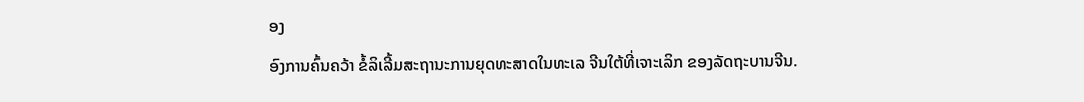ອງ
ອົງການຄົ້ນຄວ້າ ຂໍ້ລິເລີ້ມສະຖານະການຍຸດທະສາດໃນທະເລ ຈີນໃຕ້ທີ່ເຈາະເລິກ ຂອງລັດຖະບານຈີນ.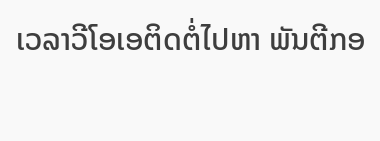ເວລາວີໂອເອຕິດຕໍ່ໄປຫາ ພັນຕີກອ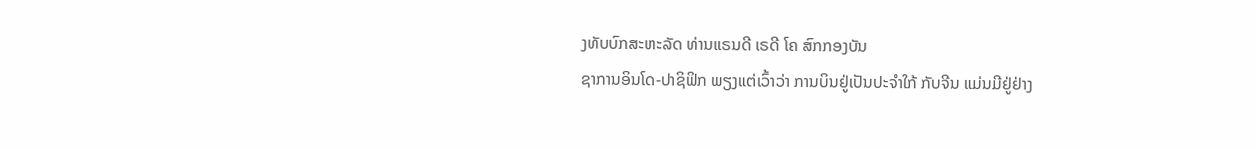ງທັບບົກສະຫະລັດ ທ່ານແຣນດີ ເຣດີ ໂຄ ສົກກອງບັນ
ຊາການອິນໂດ-ປາຊິຟິກ ພຽງແຕ່ເວົ້າວ່າ ການບິນຢູ່ເປັນປະຈຳໃກ້ ກັບຈີນ ແມ່ນມີຢູ່ຢ່າງ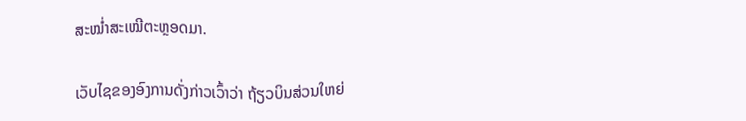ສະໝໍ່າສະເໝີຕະຫຼອດມາ.

ເວັບໄຊຂອງອົງການດັ່ງກ່າວເວົ້າວ່າ ຖ້ຽວບິນສ່ວນໃຫຍ່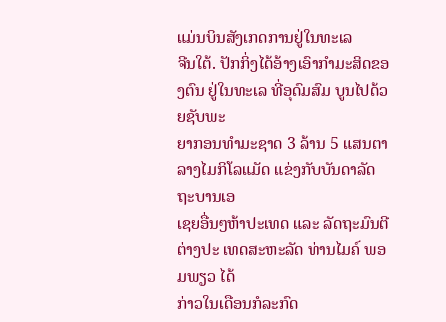ແມ່ນບິນສັງເກດການຢູ່ໃນທະເລ
ຈີນໃຕ້. ປັກກິ່ງໄດ້ອ້າງເອົາກຳມະສິດຂອງຕົນ ຢູ່ໃນທະເລ ທີ່ອຸດົມສົມ ບູນໄປດ້ວຍຊັບພະ
ຍາກອນທຳມະຊາດ 3 ລ້ານ 5 ແສນຕາລາງໄມກິໂລແມັດ ແຂ່ງກັບບັນດາລັດຖະບານເອ
ເຊຍອື່ນໆຫ້າປະເທດ ແລະ ລັດຖະມົນຕີຕ່າງປະ ເທດສະຫະລັດ ທ່ານໄມຄ໌ ພອມພຽວ ໄດ້
ກ່າວໃນເດືອນກໍລະກົດ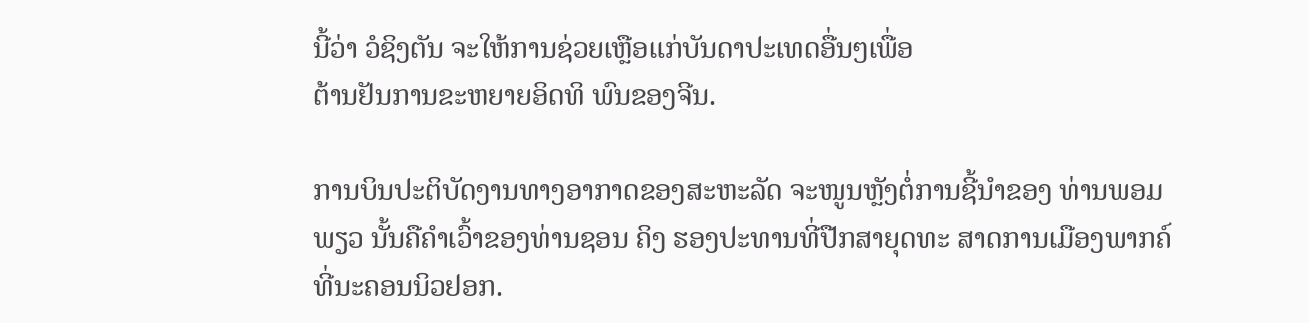ນີ້ວ່າ ວໍຊິງຕັນ ຈະໃຫ້ການຊ່ວຍເຫຼືອແກ່ບັນດາປະເທດອື່ນໆເພື່ອ
ຕ້ານຢັນການຂະຫຍາຍອິດທິ ພົນຂອງຈີນ.

ການບິນປະຕິບັດງານທາງອາກາດຂອງສະຫະລັດ ຈະໜູນຫຼັງຕໍ່ການຊີ້ນຳຂອງ ທ່ານພອມ
ພຽວ ນັ້ນຄືຄຳເວົ້າຂອງທ່ານຊອນ ຄິງ ຮອງປະທານທີ່ປືກສາຍຸດທະ ສາດການເມືອງພາກຄ໌
ທີ່ນະຄອນນິວຢອກ.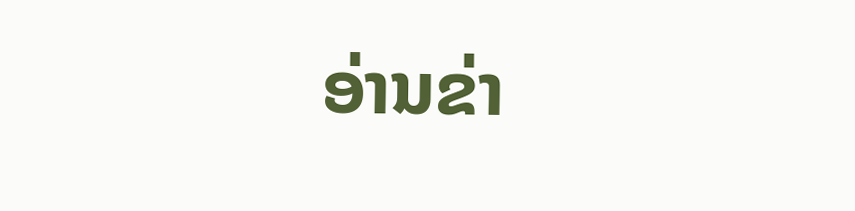ອ່ານຂ່າ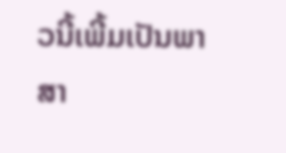ວນີ້ເພີ້ມເປັນພາສາ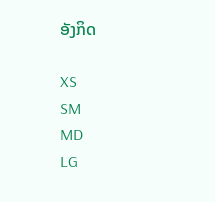ອັງກິດ

XS
SM
MD
LG